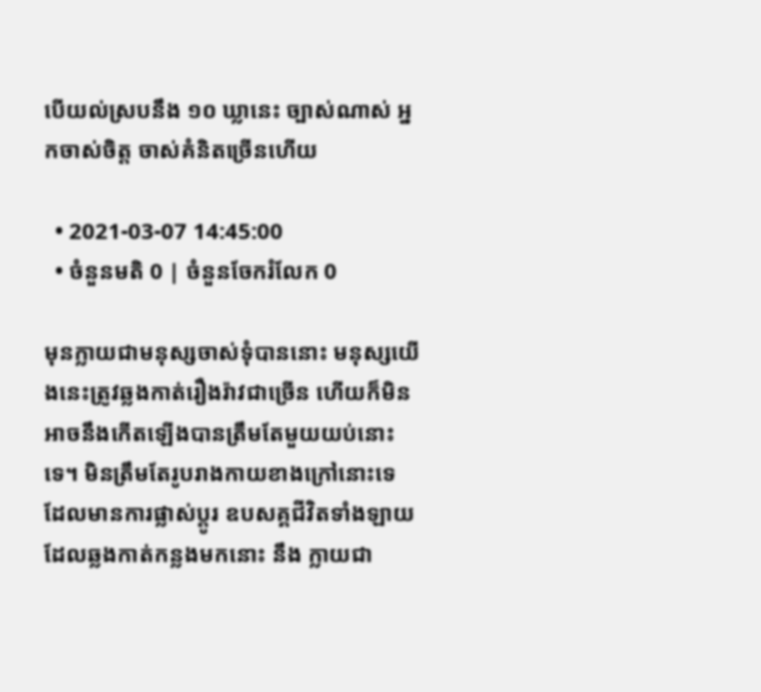បើយល់ស្របនឹង ១០ ឃ្លានេះ ច្បាស់ណាស់ អ្នកចាស់ចិត្ត ចាស់គំនិតច្រើនហើយ

  • 2021-03-07 14:45:00
  • ចំនួនមតិ 0 | ចំនួនចែករំលែក 0

មុនក្លាយជាមនុស្សចាស់ទុំបាននោះ មនុស្សយើងនេះត្រូវឆ្លងកាត់រឿងរ៉ាវជាច្រើន ហើយក៏មិនអាចនឹងកើតឡើងបានត្រឹមតែមួយយប់នោះទេ។ មិនត្រឹមតែរូបរាងកាយខាងក្រៅនោះទេ ដែលមានការផ្លាស់ប្ដូរ ឧបសគ្គជីវិតទាំងឡាយដែលឆ្លងកាត់កន្លងមកនោះ នឹង ក្លាយជា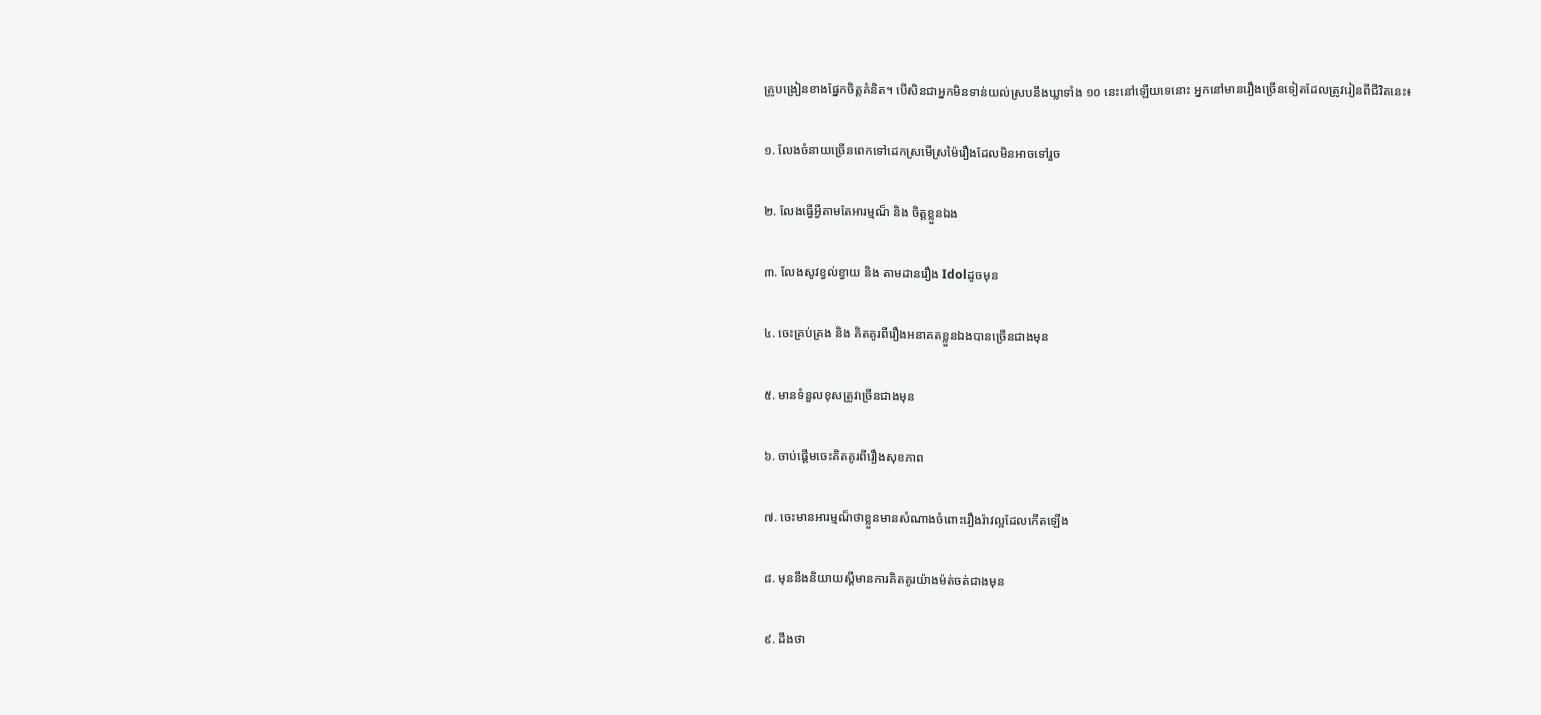គ្រូបង្រៀនខាងផ្នែកចិត្តគំនិត។ បើសិនជាអ្នកមិនទាន់យល់ស្របនឹងឃ្លាទាំង ១០ នេះនៅឡើយទេនោះ អ្នកនៅមានរឿងច្រើនទៀតដែលត្រូវរៀនពីជីវិតនេះ៖

១. លែងចំនាយច្រើនពេកទៅដេកស្រមើស្រម៉ៃរឿងដែលមិនអាចទៅរួច

២. លែងធ្វើអ្វីតាមតែអារម្មណ៏ និង ចិត្តខ្លួនឯង

៣. លែងសូវខ្វល់ខ្វាយ និង តាមដានរឿង Idolដូចមុន

៤. ចេះគ្រប់គ្រង និង គិតគូរពីរឿងអនាគតខ្លួនឯងបានច្រើនជាងមុន

៥. មានទំនួលខុសត្រូវច្រើនជាងមុន

៦. ចាប់ផ្តើមចេះគិតគូរពីរឿងសុខភាព

៧. ចេះមានអារម្មណ៏ថាខ្លួនមានសំណាងចំពោះរឿងរ៉ាវល្អដែលកើតឡើង

៨. មុននឹងនិយាយស្ដីមានការគិតគូរយ៉ាងម៉ត់ចត់ជាងមុន

៩. ដឹងថា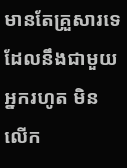មានតែគ្រួសារទេ ដែលនឹងជាមួយអ្នករហូត មិនលើក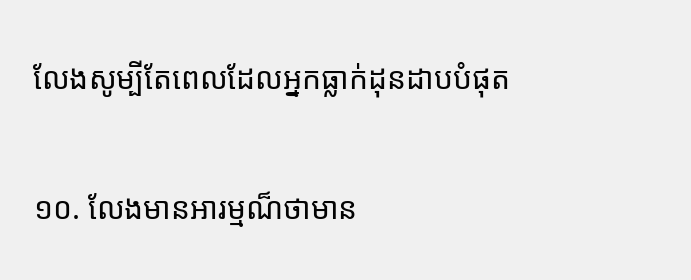លែងសូម្បីតែពេលដែលអ្នកធ្លាក់ដុនដាបបំផុត

១០. លែងមានអារម្មណ៏ថាមាន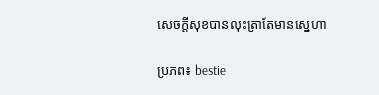សេចក្ដីសុខបានលុះត្រាតែមានស្នេហា

ប្រភព៖ bestie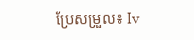ប្រែសម្រួល៖ Iv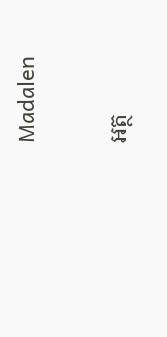Madalen

អត្ថ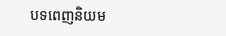បទពេញនិយម